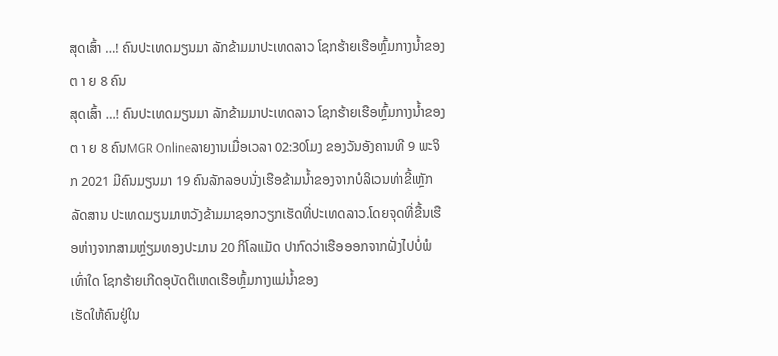ສຸດເສົ້າ …! ຄົນປະເທດມຽນມາ ລັກຂ້າມມາປະເທດລາວ ໂຊກຮ້າຍເຮືອຫຼົ້ມກາງນໍ້າຂອງຕ າ ຍ 8 ຄົນ
ສຸດເສົ້າ …! ຄົນປະເທດມຽນມາ ລັກຂ້າມມາປະເທດລາວ ໂຊກຮ້າຍເຮືອຫຼົ້ມກາງນໍ້າຂອງຕ າ ຍ 8 ຄົນMGR Onlineລາຍງານເມື່ອເວລາ 02:30ໂມງ ຂອງວັນອັງຄານທີ 9 ພະຈິກ 2021 ມີຄົນມຽນມາ 19 ຄົນລັກລອບນັ່ງເຮືອຂ້າມນໍ້າຂອງຈາກບໍລິເວນທ່າຂີ້ເຫຼັກ ລັດສານ ປະເທດມຽນມາຫວັງຂ້າມມາຊອກວຽກເຮັດທີ່ປະເທດລາວ.ໂດຍຈຸດທີ່ຂື້ນເຮືອຫ່າງຈາກສາມຫຼ່ຽມທອງປະມານ 20 ກິໂລແມັດ ປາກົດວ່າເຮືອອອກຈາກຝັ່ງໄປບໍ່ພໍເທົ່າໃດ ໂຊກຮ້າຍເກີດອຸບັດຕິເຫດເຮືອຫຼົ້ມກາງແມ່ນໍ້າຂອງ
ເຮັດໃຫ້ຄົນຢູ່ໃນ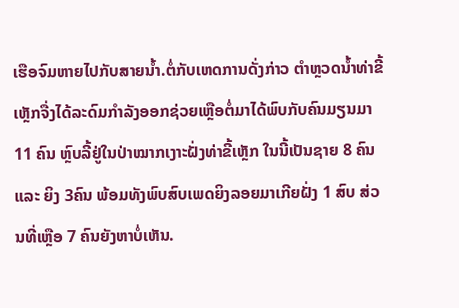ເຮືອຈົມຫາຍໄປກັບສາຍນໍ້າ.ຕໍ່ກັບເຫດການດັ່ງກ່າວ ຕຳຫຼວດນໍ້າທ່າຂີ້ເຫຼັກຈື່ງໄດ້ລະດົມກຳລັງອອກຊ່ວຍເຫຼືອຕໍ່ມາໄດ້ພົບກັບຄົນມຽນມາ 11 ຄົນ ຫຼົບລີ້ຢູ່ໃນປ່າໝາກເງາະຝັ່ງທ່າຂີ້ເຫຼັກ ໃນນີ້ເປັນຊາຍ 8 ຄົນ ແລະ ຍິງ 3ຄົນ ພ້ອມທັງພົບສົບເພດຍິງລອຍມາເກີຍຝັ່ງ 1 ສົບ ສ່ວນທີ່ເຫຼືອ 7 ຄົນຍັງຫາບໍ່ເຫັນ.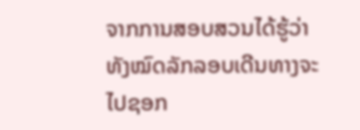ຈາກການສອບສວນໄດ້ຮູ້ວ່າທັງໝົດລັກລອບເດີນທາງຈະໄປຊອກ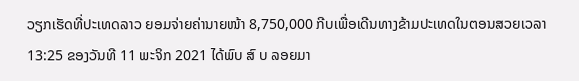ວຽກເຮັດທີ່ປະເທດລາວ ຍອມຈ່າຍຄ່ານາຍໜ້າ 8,750,000 ກີບເພື່ອເດີນທາງຂ້າມປະເທດໃນຕອນສວຍເວລາ 13:25 ຂອງວັນທີ 11 ພະຈິກ 2021 ໄດ້ພົບ ສົ ບ ລອຍມາ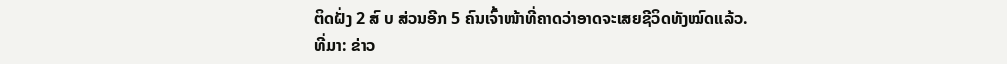ຕິດຝັ່ງ 2 ສົ ບ ສ່ວນອີກ 5 ຄົນເຈົ້າໜ້າທີ່ຄາດວ່າອາດຈະເສຍຊີວິດທັງໝົດແລ້ວ.
ທີ່ມາ: ຂ່າວ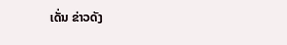ເດັ່ນ ຂ່າວດັງ